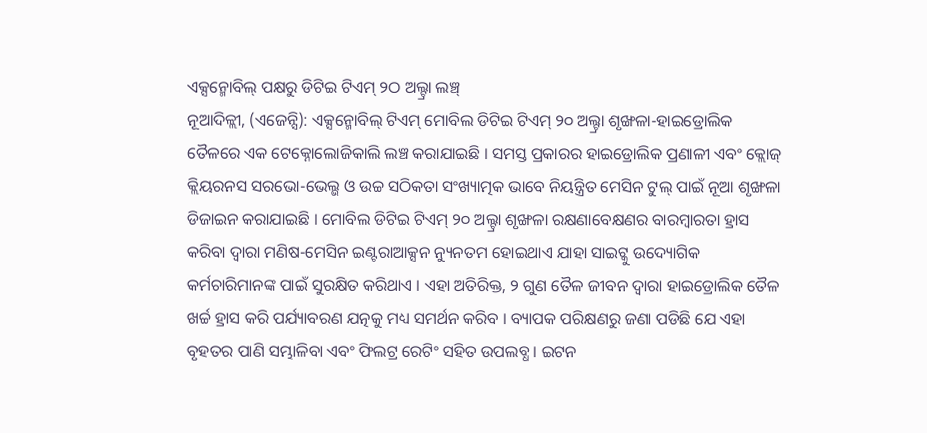ଏକ୍ସନ୍ମୋବିଲ୍ ପକ୍ଷରୁ ଡିଟିଇ ଟିଏମ୍ ୨ଠ ଅଲ୍ଟ୍ରା ଲଞ୍ଚ୍
ନୂଆଦିଳ୍ଲୀ, (ଏଜେନ୍ସି): ଏକ୍ସନ୍ମୋବିଲ୍ ଟିଏମ୍ ମୋବିଲ ଡିଟିଇ ଟିଏମ୍ ୨୦ ଅଲ୍ଟ୍ରା ଶୃଙ୍ଖଳା-ହାଇଡ୍ରୋଲିକ ତୈଳରେ ଏକ ଟେକ୍ନୋଲୋଜିକାଲି ଲଞ୍ଚ କରାଯାଇଛି । ସମସ୍ତ ପ୍ରକାରର ହାଇଡ୍ରୋଲିକ ପ୍ରଣାଳୀ ଏବଂ କ୍ଲୋଜ୍ କ୍ଲିୟରନସ ସରଭୋ-ଭେଲ୍ଭ ଓ ଉଚ୍ଚ ସଠିକତା ସଂଖ୍ୟାତ୍ମକ ଭାବେ ନିୟନ୍ତ୍ରିତ ମେସିନ ଟୁଲ୍ ପାଇଁ ନୂଆ ଶୃଙ୍ଖଳା ଡିଜାଇନ କରାଯାଇଛି । ମୋବିଲ ଡିଟିଇ ଟିଏମ୍ ୨୦ ଅଲ୍ଟ୍ରା ଶୃଙ୍ଖଳା ରକ୍ଷଣାବେକ୍ଷଣର ବାରମ୍ବାରତା ହ୍ରାସ କରିବା ଦ୍ୱାରା ମଣିଷ-ମେସିନ ଇଣ୍ଟରାଆକ୍ସନ ନ୍ୟୁନତମ ହୋଇଥାଏ ଯାହା ସାଇଟ୍କୁ ଉଦ୍ୟୋଗିକ କର୍ମଚାରିମାନଙ୍କ ପାଇଁ ସୁରକ୍ଷିତ କରିଥାଏ । ଏହା ଅତିରିକ୍ତ, ୨ ଗୁଣ ତୈଳ ଜୀବନ ଦ୍ୱାରା ହାଇଡ୍ରୋଲିକ ତୈଳ ଖର୍ଚ୍ଚ ହ୍ରାସ କରି ପର୍ଯ୍ୟାବରଣ ଯତ୍ନକୁ ମଧ୍ୟ ସମର୍ଥନ କରିବ । ବ୍ୟାପକ ପରିକ୍ଷଣରୁ ଜଣା ପଡିଛି ଯେ ଏହା ବୃହତର ପାଣି ସମ୍ଭାଳିବା ଏବଂ ଫିଲଟ୍ର ରେଟିଂ ସହିତ ଉପଲବ୍ଧ । ଇଟନ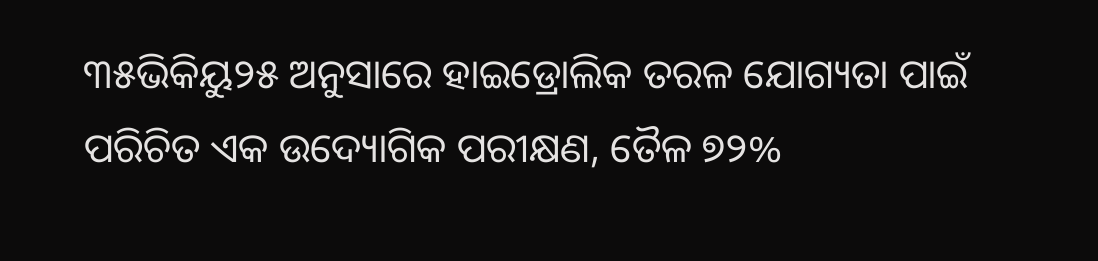୩୫ଭିକିୟୁ୨୫ ଅନୁସାରେ ହାଇଡ୍ରୋଲିକ ତରଳ ଯୋଗ୍ୟତା ପାଇଁ ପରିଚିତ ଏକ ଉଦ୍ୟୋଗିକ ପରୀକ୍ଷଣ, ତୈଳ ୭୨%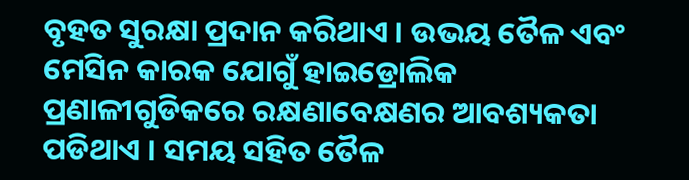ବୃହତ ସୁରକ୍ଷା ପ୍ରଦାନ କରିଥାଏ । ଉଭୟ ତୈଳ ଏବଂ ମେସିନ କାରକ ଯୋଗୁଁ ହାଇଡ୍ରୋଲିକ ପ୍ରଣାଳୀଗୁଡିକରେ ରକ୍ଷଣାବେକ୍ଷଣର ଆବଶ୍ୟକତା ପଡିଥାଏ । ସମୟ ସହିତ ତୈଳ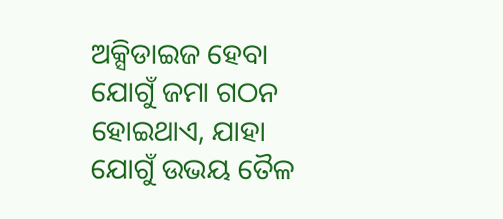ଅକ୍ସିଡାଇଜ ହେବା ଯୋଗୁଁ ଜମା ଗଠନ ହୋଇଥାଏ, ଯାହା ଯୋଗୁଁ ଉଭୟ ତୈଳ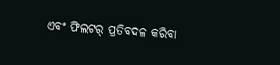ଏବଂ ଫିଲଟର୍ ପ୍ରତିବଦଳ କରିବା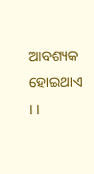ଆବଶ୍ୟକ ହୋଇଥାଏ । ।